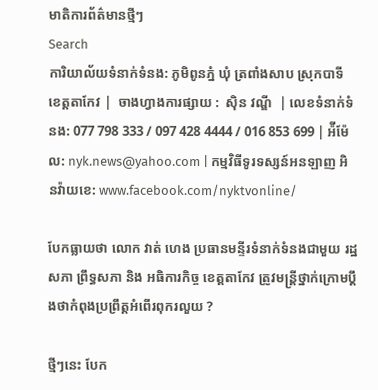មាតិការព័ត៌មានថ្មីៗ
Search
ការិយាល័យទំនាក់ទំនង: ភូមិពូនភ្នំ ឃុំ ត្រពាំងសាប ស្រុកបាទី ខេត្តតាកែវ |  ចាងហ្វាងការផ្សាយ :  ស៊ិន វណ្ឌី  | លេខទំនាក់ទំនង: 077 798 333 / 097 428 4444 / 016 853 699 | អ៉ីម៉ែល: nyk.news@yahoo.com | កម្មវិធីទូរទស្សន៍អនឡាញ អិនវ៉ាយខេ: www.facebook.com/nyktvonline/

បែកធ្លាយថា លោក វាត់ ហេង ប្រធានមន្ទីរទំនាក់ទំនងជាមួយ រដ្ឋសភា ព្រឹទ្ធសភា និង អធិការកិច្ច ខេត្តតាកែវ ត្រូវមន្រ្តីថ្នាក់ក្រោមប្តឹងថាកំពុងប្រព្រឹត្តអំពើរពុករលួយ ?

ថ្មីៗនេះ បែក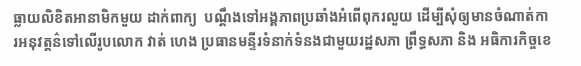ធ្លាយលិខិតអានាមិកមួយ ដាក់ពាក្យ  បណ្តឹងទៅអង្គភាពប្រឆាំងអំពើពុករលួយ ដើម្បីសុំឲ្យមានចំណាត់ការអនុវត្តន៌ទៅលើរូបលោក វាត់ ហេង ប្រធានមន្ទីរទំនាក់ទំនងជាមួយរដ្ឋសភា ព្រឹទ្ធសភា និង អធិការកិច្ចខេ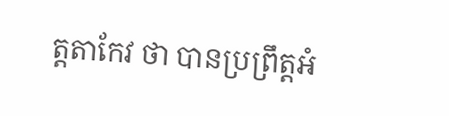ត្តតាកែវ ថា បានប្រព្រឹត្តអំ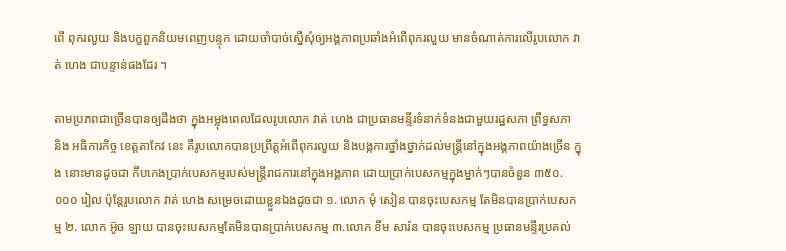ពើ ពុករលួយ និងបក្ខពួកនិយមពេញបន្ទុក ដោយចាំបាច់ស្នើសុំឲ្យអង្គភាពប្រឆាំងអំពើពុករលួយ មានចំណាត់ការលើរូបលោក វាត់ ហេង ជាបន្ទាន់ផងដែរ ។

តាមប្រភពជាច្រើនបានឲ្យដឹងថា ក្នុងអម្លុងពេលដែលរូបលោក វាត់ ហេង ជាប្រធានមន្ទីរទំនាក់ទំនងជាមួយរដ្ឋសភា ព្រឹទ្ធសភា និង អធិការកិច្ច ខេត្តតាកែវ នេះ គឺរូបលោកបានប្រព្រឹត្តអំពើពុករលួយ និងបង្កការថ្នាំងថ្នាក់ដល់មន្ត្រីនៅក្នុងអង្គភាពយ៉ាងច្រើន ក្នុង នោះមានដូចជា កឹបកេងប្រាក់បេសកម្មរបស់មន្ត្រីរាជការនៅក្នុងអង្គភាព ដោយប្រាក់បេសកម្មក្នុងម្នាក់ៗបានចំនួន ៣៥០.០០០ រៀល ប៉ុន្តែរូបលោក វាត់ ហេង សម្រេចដោយខ្លួនឯងដូចជា ១. លោក មុំ សៀន បានចុះបេសកម្ម តែមិនបានប្រាក់បេសកម្ម ២. លោក អ៊ូច ឡាយ បានចុះបេសកម្មតែមិនបានប្រាក់បេសកម្ម ៣.លោក ខឹម សារ៉ន បានចុះបេសកម្ម ប្រធានមន្ទីរប្រគល់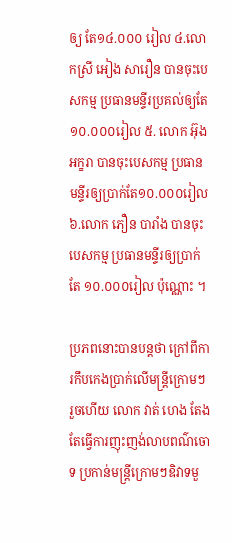ឲ្យ តែ១៤.០០០ រៀល ៤.លោកស្រី អៀង សារឿន បានចុះបេសកម្ម ប្រធានមន្ទីរប្រគល់ឲ្យតែ ១០.០០០រៀល ៥. លោក អ៊ុង អក្ខរា បានចុះបេសកម្ម ប្រធានមន្ទីរឲ្យប្រាក់តែ១០.០០០រៀល ៦.លោក ភឿន បារាំង បានចុះបេសកម្ម ប្រធានមន្ទីរឲ្យប្រាក់តែ ១០.០០០រៀល ប៉ុណ្ណោះ ។

ប្រភពនោះបានបន្តថា ក្រៅពីការកឹបកេងប្រាក់លើមន្ត្រីក្រោមៗរួចហើយ លោក វាត់ ហេង តែងតែធ្វើការញុះញង់លាបពណ៌ចោទ ប្រកាន់មន្ត្រីក្រោមៗឧិវាទមួ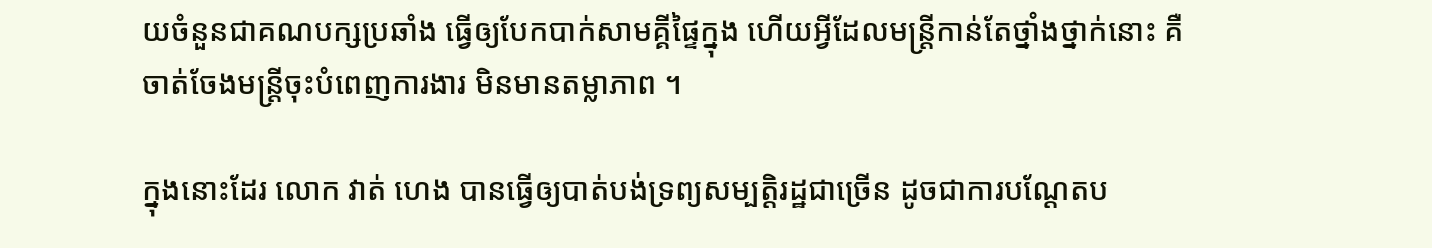យចំនួនជាគណបក្សប្រឆាំង ធ្វើឲ្យបែកបាក់សាមគ្គីផ្ទៃក្នុង ហើយអ្វីដែលមន្ត្រីកាន់តែថ្នាំងថ្នាក់នោះ គឺ
ចាត់ចែងមន្ត្រីចុះបំពេញការងារ មិនមានតម្លាភាព ។

ក្នុងនោះដែរ លោក វាត់ ហេង បានធ្វើឲ្យបាត់បង់ទ្រព្យសម្បត្តិរដ្ឋជាច្រើន ដូចជាការបណ្តែតប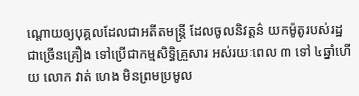ណ្តោយឲ្យបុគ្គលដែលជាអតីតមន្ត្រី ដែលចូលនិវត្តន៌ យកម៉ូតូរបស់រដ្ឋជាច្រើនគ្រឿង ទៅប្រើជាកម្មសិទ្ធិគ្រួសារ អស់រយៈពេល ៣ ទៅ ៤ឆ្នាំហើយ លោក វាត់ ហេង មិនព្រមប្រមូល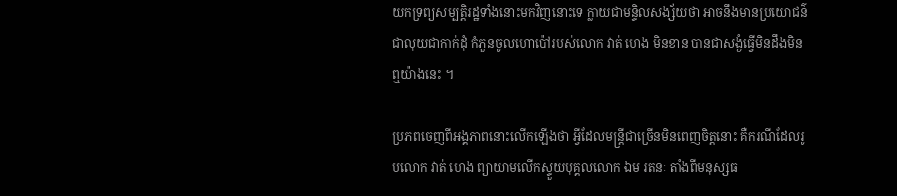យកទ្រព្យសម្បត្តិរដ្ឋទាំងនោះមកវិញនោះទេ ក្លាយជាមន្ទិលសង្ស័យថា អាចនឹងមានប្រយោជន៌ជាលុយជាកាក់ដុំ កំភួនចូលហោប៉ៅរបស់លោក វាត់ ហេង មិនខាន បានជាសង្ងំធ្វើមិនដឹងមិនឮយ៉ាងនេះ ។

ប្រភពចេញពីអង្គភាពនោះលើកឡើងថា អ្វីដែលមន្ត្រីជាច្រើនមិនពេញចិត្តនោះ គឺករណីដែលរូបលោក វាត់ ហេង ព្យាយាមលើកស្ទួយបុគ្គលលោក ឯម រតនៈ តាំងពីមនុស្សធ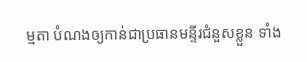ម្មតា បំណងឲ្យកាន់ជាប្រធានមន្ទីរជំនួសខ្លួន ទាំង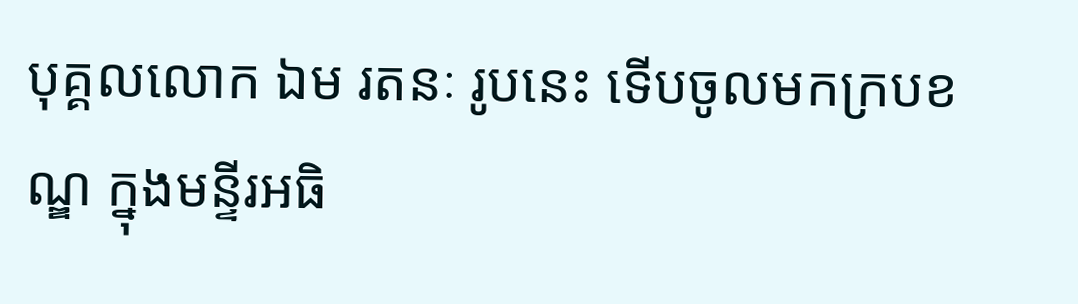បុគ្គលលោក ឯម រតនៈ រូបនេះ ទើបចូលមកក្របខណ្ឌ ក្នុងមន្ទីរអធិ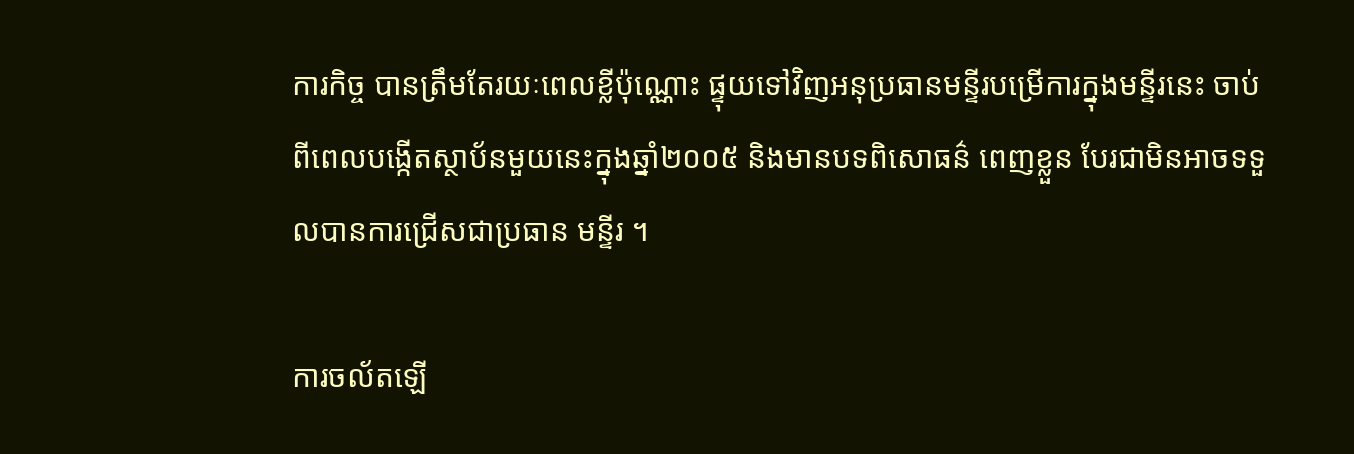ការកិច្ច បានត្រឹមតែរយៈពេលខ្លីប៉ុណ្ណោះ ផ្ទុយទៅវិញអនុប្រធានមន្ទីរបម្រើការក្នុងមន្ទីរនេះ ចាប់ពីពេលបង្កើតស្ថាប័នមួយនេះក្នុងឆ្នាំ២០០៥ និងមានបទពិសោធន៌ ពេញខ្លួន បែរជាមិនអាចទទួលបានការជ្រើសជាប្រធាន មន្ទីរ ។

ការចល័តឡើ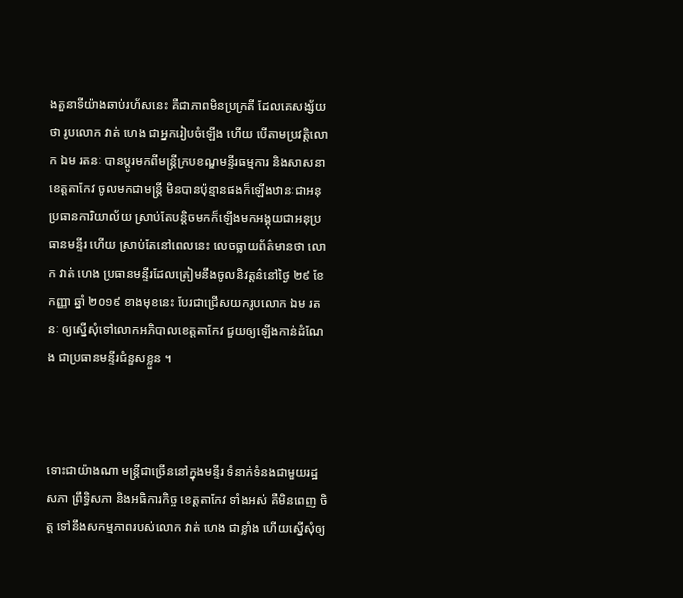ងតួនាទីយ៉ាងឆាប់រហ័សនេះ គឺជាភាពមិនប្រក្រតី ដែលគេសង្ស័យថា រូបលោក វាត់ ហេង ជាអ្នករៀបចំឡើង ហើយ បើតាមប្រវត្តិលោក ឯម រតនៈ បានប្តូរមកពីមន្ត្រីក្របខណ្ឌមន្ទីរធម្មការ និងសាសនា ខេត្តតាកែវ ចូលមកជាមន្រ្តី មិនបានប៉ុន្មានផងក៏ឡើងឋានៈជាអនុប្រធានការិយាល័យ ស្រាប់តែបន្តិចមកក៏ឡើងមកអង្គុយជាអនុប្រធានមន្ទីរ ហើយ ស្រាប់តែនៅពេលនេះ លេចធ្លាយព័ត៌មានថា លោក វាត់ ហេង ប្រធានមន្ទីរដែលត្រៀមនឹងចូលនិវត្តន៌នៅថ្ងៃ ២៩ ខែ កញ្ញា ឆ្នាំ ២០១៩ ខាងមុខនេះ បែរជាជ្រើសយករូបលោក ឯម រតនៈ ឲ្យស្នើសុំទៅលោកអភិបាលខេត្តតាកែវ ជួយឲ្យឡើងកាន់ដំណែង ជាប្រធានមន្ទីរជំនួសខ្លួន ។



ទោះជាយ៉ាងណា មន្ត្រីជាច្រើននៅក្នុងមន្ទីរ ទំនាក់ទំនងជាមួយរដ្ឋសភា ព្រឹទ្ធិសភា និងអធិការកិច្ច ខេត្តតាកែវ ទាំងអស់ គឺមិនពេញ ចិត្ត ទៅនឹងសកម្មភាពរបស់លោក វាត់ ហេង ជាខ្លាំង ហើយស្នើសុំឲ្យ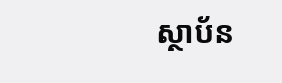ស្ថាប័ន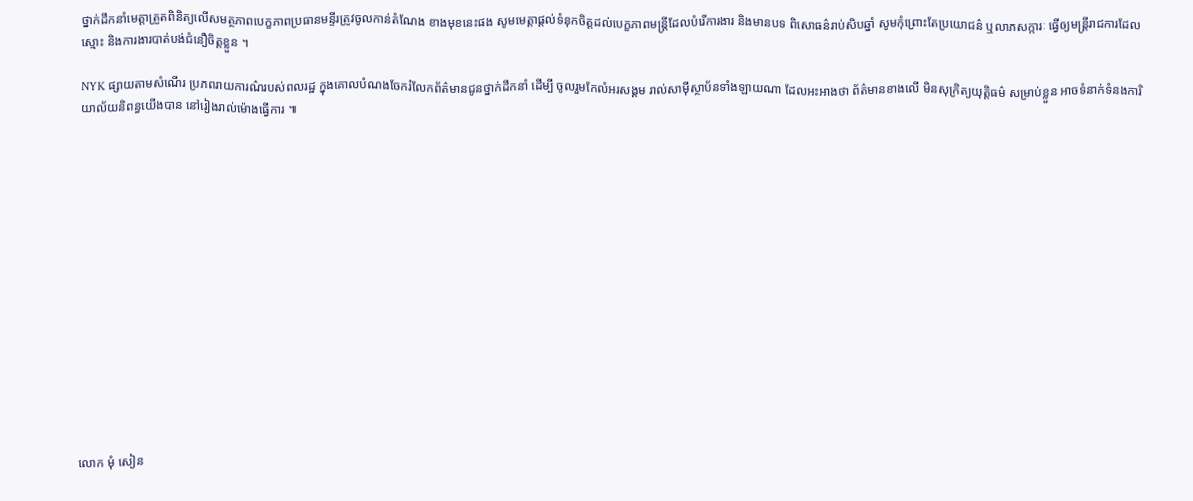ថ្នាក់ដឹកនាំមេត្តាត្រួតពិនិត្យលើសមត្ថភាពបេក្ខភាពប្រធានមន្ទីរត្រូវចូលកាន់តំណែង ខាងមុខនេះផង សូមមេត្តាផ្តល់ទំនុកចិត្តដល់បេក្ខភាពមន្ត្រីដែលបំរើការងារ និងមានបទ ពិសោធន៌រាប់សិបឆ្នាំ សូមកុំព្រោះតែប្រយោជន៌ ឬលាភសក្ការៈ ធ្វើឲ្យមន្ត្រីរាជការដែលស្មោះ និងការងារបាត់បង់ជំនឿចិត្តខ្លួន ។

NYK ផ្សាយតាមសំណើរ ប្រភពរាយការណ៌របស់ពលរដ្ឋ ក្នុងគោលបំណងចែករំលែកព័ត៌មានជូនថ្នាក់ដឹកនាំ ដើម្បី ចូលរួមកែលំអរសង្គម រាល់សាម៉ីស្ថាប័នទាំងឡាយណា ដែលអះអាងថា ព័ត៌មានខាងលើ មិនសុក្រិត្យយុត្តិធម៌ សម្រាប់ខ្លួន អាចទំនាក់ទំនងការិយាល័យនិពន្ធយើងបាន នៅរៀងរាល់ម៉ោងធ្វើការ ៕















លោក មុំ សៀន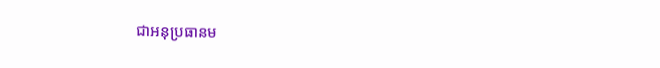ជាអនុប្រធានម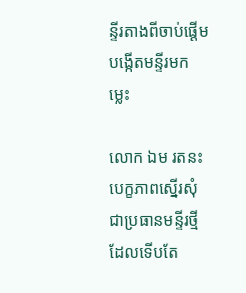ន្ទីរតាងពីចាប់ផ្តើមបង្កើតមន្ទីរមកម្លេះ

លោក ឯម រតនះ បេក្ខភាពស្នើរសុំជាប្រធានមន្ទីរថ្មីដែលទើបតែ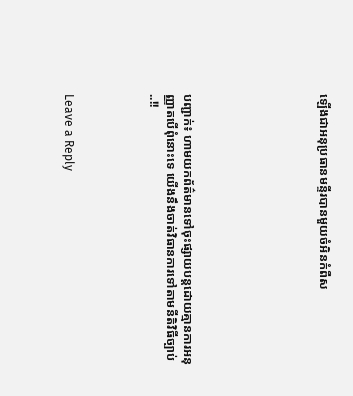ឡើងជាអនុប្រធានមន្ទីរបានមួយចំអិនកំពឺស







បញ្ជាក់៖ ហាមយកព័ត៌មានទៅចុះផ្សាយបន្តដោយគ្មានការអនុញ្ញាតបើពុំនោះទេ យើងនឹងចាត់វិធានការទៅតាមនីតិវិធីច្បាប់..!!




Leave a Reply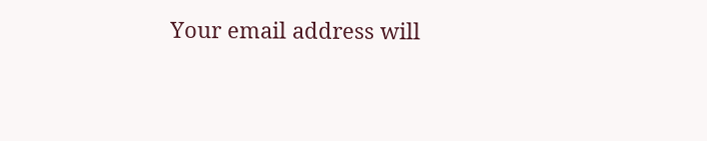Your email address will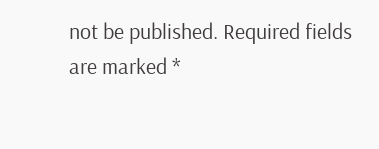not be published. Required fields are marked *